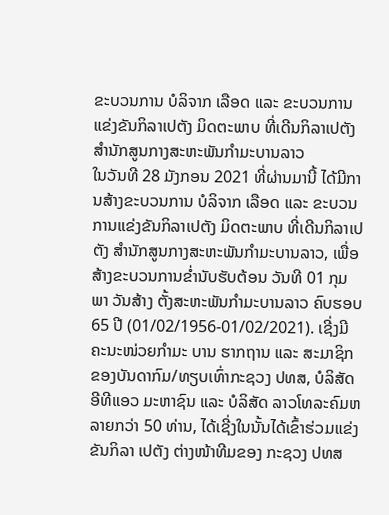ຂະບວນການ ບໍລິຈາກ ເລືອດ ແລະ ຂະບວນການແຂ່ງຂັນກິລາເປຕັງ ມິດຕະພາບ ທີ່ເດີນກິລາເປຕັງ ສໍານັກສູນກາງສະຫະພັນກໍາມະບານລາວ
ໃນວັນທີ 28 ມັງກອນ 2021 ທີ່ຜ່ານມານີ້ ໄດ້ມີການສ້າງຂະບວນການ ບໍລິຈາກ ເລືອດ ແລະ ຂະບວນການແຂ່ງຂັນກິລາເປຕັງ ມິດຕະພາບ ທີ່ເດີນກິລາເປຕັງ ສໍານັກສູນກາງສະຫະພັນກໍາມະບານລາວ, ເພື່ອສ້າງຂະບວນການຂໍ່ານັບຮັບຕ້ອນ ວັນທີ 01 ກຸມພາ ວັນສ້າງ ຕັ້ງສະຫະພັນກໍາມະບານລາວ ຄົບຮອບ 65 ປີ (01/02/1956-01/02/2021). ເຊີ່ງມີ ຄະນະໜ່ວຍກໍາມະ ບານ ຮາກຖານ ແລະ ສະມາຊິກ ຂອງບັນດາກົມ/ທຽບເທົ່າກະຊວງ ປທສ, ບໍລິສັດ ອີທີແອວ ມະຫາຊົນ ແລະ ບໍລິສັດ ລາວໂທລະຄົມຫລາຍກວ່າ 50 ທ່ານ, ໄດ້ເຊີ່ງໃນນັ້ນໄດ້ເຂົ້າຮ່ວມແຂ່ງຂັນກິລາ ເປຕັງ ຕ່າງໜ້າທີມຂອງ ກະຊວງ ປທສ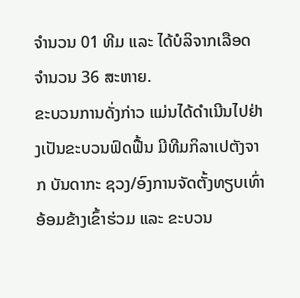ຈໍານວນ 01 ທີມ ແລະ ໄດ້ບໍລິຈາກເລືອດ ຈໍານວນ 36 ສະຫາຍ.
ຂະບວນການດັ່ງກ່າວ ແມ່ນໄດ້ດໍາເນີນໄປຢ່າງເປັນຂະບວນຟົດຟື້ນ ມີທີມກິລາເປຕັງຈາກ ບັນດາກະ ຊວງ/ອົງການຈັດຕັ້ງທຽບເທົ່າອ້ອມຂ້າງເຂົ້າຮ່ວມ ແລະ ຂະບວນ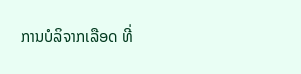ການບໍລິຈາກເລືອດ ທີ່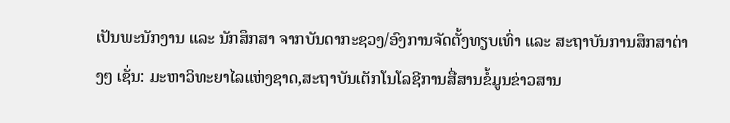ເປັນພະນັກງານ ແລະ ນັກສຶກສາ ຈາກບັນດາກະຊວງ/ອົງການຈັດຕັ້ງທຽບເທົ່າ ແລະ ສະຖາບັນການສຶກສາຕ່າງໆ ເຊັ່ນ: ມະຫາວິທະຍາໄລແຫ່ງຊາດ,ສະຖາບັນເຕັກໂນໂລຊີການສື່ສານຂໍ້ມູນຂ່າວສານ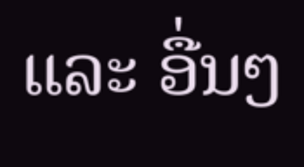ແລະ ອື່ນໆ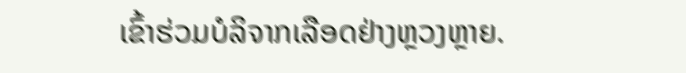ເຂົ້າຮ່ວມບໍລິຈາກເລືອດຢ່າງຫຼວງຫຼາຍ.